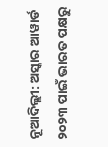ନୂଆଦିଲ୍ଲୀ: ଅସ୍କାର ଆୱାର୍ଡ ୨୦୨୩ ପାଇଁ ଭାରତ ପକ୍ଷରୁ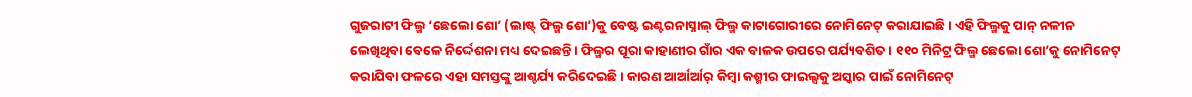ଗୁଜରାଟୀ ଫିଲ୍ମ ‘ଛେଲୋ ଶୋ’ (ଲାଷ୍ଟ୍ ଫିଲ୍ମ ଶୋ’)କୁ ବେଷ୍ଟ ଇଣ୍ଟରନାସ୍ନାଲ୍ ଫିଲ୍ମ କାଟାଗୋରୀରେ ନୋମିନେଟ୍ କରାଯାଇଛି । ଏହି ଫିଲ୍ମକୁ ପାନ୍ ନଳୀନ ଲେଖିଥିବା ବେଳେ ନିର୍ଦ୍ଦେଶନା ମଧ୍ୟ ଦେଇଛନ୍ତି । ଫିଲ୍ମର ପୂରା କାହାଣୀର ଗାଁର ଏକ ବାଳକ ଉପରେ ପର୍ଯ୍ୟବଶିତ । ୧୧୦ ମିନିଟ୍ର ଫିଲ୍ମ ଛେଲୋ ଶୋ’କୁ ନୋମିନେଟ୍ କରାଯିବା ଫଳରେ ଏହା ସମସ୍ତଙ୍କୁ ଆଶ୍ଚର୍ଯ୍ୟ କରିଦେଇଛି । କାରଣ ଆର୍ଆର୍ଆର୍ କିମ୍ବା କଶ୍ମୀର ଫାଇଲ୍ସକୁ ଅସ୍କାର ପାଇଁ ନୋମିନେଟ୍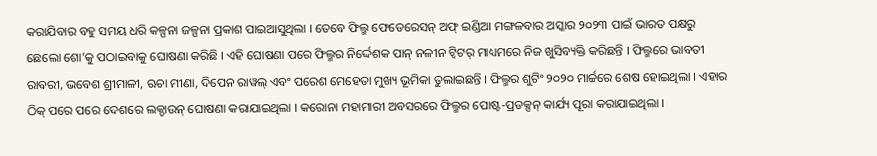କରାଯିବାର ବହୁ ସମୟ ଧରି କଳ୍ପନା ଜଳ୍ପନା ପ୍ରକାଶ ପାଇଆସୁଥିଲା । ତେବେ ଫିଲ୍ମ ଫେଡେରେସନ୍ ଅଫ୍ ଇଣ୍ଡିଆ ମଙ୍ଗଳବାର ଅସ୍କାର ୨୦୨୩ ପାଇଁ ଭାରତ ପକ୍ଷରୁ ଛେଲୋ ଶୋ’କୁ ପଠାଇବାକୁ ଘୋଷଣା କରିଛି । ଏହି ଘୋଷଣା ପରେ ଫିଲ୍ମର ନିର୍ଦ୍ଦେଶକ ପାନ୍ ନଳୀନ ଟ୍ୱିଟର୍ ମାଧ୍ୟମରେ ନିଜ ଖୁସିବ୍ୟକ୍ତି କରିଛନ୍ତି । ଫିଲ୍ମରେ ଭାବତୀ ରାବରୀ, ଭବେଶ ଶ୍ରୀମାଳୀ, ଋଚା ମୀଣା, ଦିପେନ ରାୱଲ୍ ଏବଂ ପରେଶ ମେହେତା ମୁଖ୍ୟ ଭୂମିକା ତୁଲାଇଛନ୍ତି । ଫିଲ୍ମର ଶୁଟିଂ ୨୦୨୦ ମାର୍ଚ୍ଚରେ ଶେଷ ହୋଇଥିଲା । ଏହାର ଠିକ୍ ପରେ ପରେ ଦେଶରେ ଲକ୍ଡାଉନ୍ ଘୋଷଣା କରାଯାଇଥିଲା । କରୋନା ମହାମାରୀ ଅବସରରେ ଫିଲ୍ମର ପୋଷ୍ଟ-ପ୍ରଡକ୍ସନ୍ କାର୍ଯ୍ୟ ପୂରା କରାଯାଇଥିଲା ।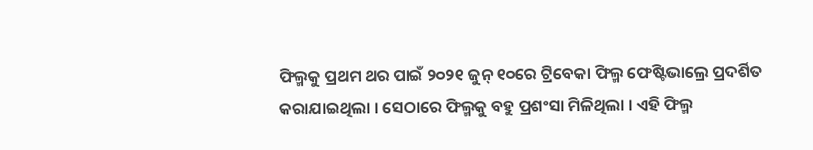ଫିଲ୍ମକୁ ପ୍ରଥମ ଥର ପାଇଁ ୨୦୨୧ ଜୁନ୍ ୧୦ରେ ଟ୍ରିବେକା ଫିଲ୍ମ ଫେଷ୍ଟିଭାଲ୍ରେ ପ୍ରଦର୍ଶିତ କରାଯାଇଥିଲା । ସେଠାରେ ଫିଲ୍ମକୁ ବହୁ ପ୍ରଶଂସା ମିଳିଥିଲା । ଏହି ଫିଲ୍ମ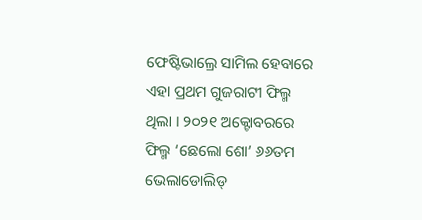ଫେଷ୍ଟିଭାଲ୍ରେ ସାମିଲ ହେବାରେ ଏହା ପ୍ରଥମ ଗୁଜରାଟୀ ଫିଲ୍ମ ଥିଲା । ୨୦୨୧ ଅକ୍ଟୋବରରେ ଫିଲ୍ମ ‘ଛେଲୋ ଶୋ’ ୬୬ତମ ଭେଲାଡୋଲିଡ୍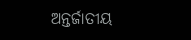ଅନ୍ତର୍ଜାତୀୟ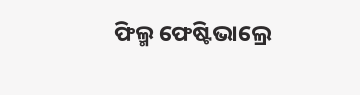ଫିଲ୍ମ ଫେଷ୍ଟିଭାଲ୍ରେ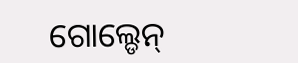ଗୋଲ୍ଡେନ୍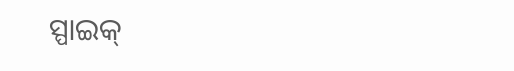ସ୍ପାଇକ୍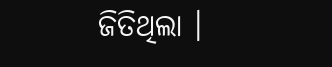ଜିତିଥିଲା ।